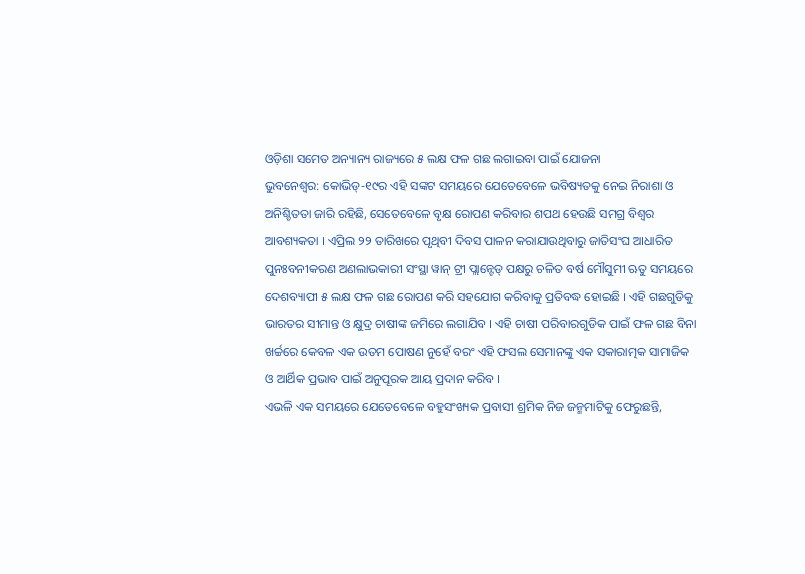ଓଡ଼ିଶା ସମେତ ଅନ୍ୟାନ୍ୟ ରାଜ୍ୟରେ ୫ ଲକ୍ଷ ଫଳ ଗଛ ଲଗାଇବା ପାଇଁ ଯୋଜନା
ଭୁବନେଶ୍ୱର: କୋଭିଡ୍-୧୯ର ଏହି ସଙ୍କଟ ସମୟରେ ଯେତେବେଳେ ଭବିଷ୍ୟତକୁ ନେଇ ନିରାଶା ଓ ଅନିଶ୍ଚିତତା ଜାରି ରହିଛି, ସେତେବେଳେ ବୃକ୍ଷ ରୋପଣ କରିବାର ଶପଥ ହେଉଛି ସମଗ୍ର ବିଶ୍ୱର ଆବଶ୍ୟକତା । ଏପ୍ରିଲ ୨୨ ତାରିଖରେ ପୃଥିବୀ ଦିବସ ପାଳନ କରାଯାଉଥିବାରୁ ଜାତିସଂଘ ଆଧାରିତ ପୁନଃବନୀକରଣ ଅଣଲାଭକାରୀ ସଂସ୍ଥା ୱାନ୍ ଟ୍ରୀ ପ୍ଲାନ୍ଟେଡ୍ ପକ୍ଷରୁ ଚଳିତ ବର୍ଷ ମୌସୁମୀ ଋତୁ ସମୟରେ ଦେଶବ୍ୟାପୀ ୫ ଲକ୍ଷ ଫଳ ଗଛ ରୋପଣ କରି ସହଯୋଗ କରିବାକୁ ପ୍ରତିବଦ୍ଧ ହୋଇଛି । ଏହି ଗଛଗୁଡିକୁ ଭାରତର ସୀମାନ୍ତ ଓ କ୍ଷୁଦ୍ର ଚାଷୀଙ୍କ ଜମିରେ ଲଗାଯିବ । ଏହି ଚାଷୀ ପରିବାରଗୁଡିକ ପାଇଁ ଫଳ ଗଛ ବିନା ଖର୍ଚ୍ଚରେ କେବଳ ଏକ ଉତମ ପୋଷଣ ନୁହେଁ ବରଂ ଏହି ଫସଲ ସେମାନଙ୍କୁ ଏକ ସକାରାତ୍ମକ ସାମାଜିକ ଓ ଆର୍ଥିକ ପ୍ରଭାବ ପାଇଁ ଅନୁପୂରକ ଆୟ ପ୍ରଦାନ କରିବ ।
ଏଭଳି ଏକ ସମୟରେ ଯେତେବେଳେ ବହୁସଂଖ୍ୟକ ପ୍ରବାସୀ ଶ୍ରମିକ ନିଜ ଜନ୍ମମାଟିକୁ ଫେରୁଛନ୍ତି,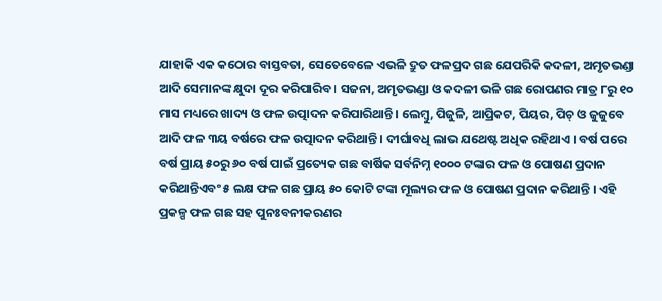ଯାହାକି ଏକ କଠୋର ବାସ୍ତବତା, ସେତେବେଳେ ଏଭଳି ଦ୍ରୁତ ଫଳପ୍ରଦ ଗଛ ଯେପରିକି କଦଳୀ, ଅମୃତଭଣ୍ଡା ଆଦି ସେମାନଙ୍କ କ୍ଷୁଦା ଦୂର କରିପାରିବ । ସଜନା, ଅମୃତଭଣ୍ଡା ଓ କଦଳୀ ଭଳି ଗଛ ରୋପଣର ମାତ୍ର ୮ରୁ ୧୦ ମାସ ମଧ୍ୟରେ ଖାଦ୍ୟ ଓ ଫଳ ଉତ୍ପାଦନ କରିପାରିଥାନ୍ତି । ଲେମ୍ବୁ, ପିଜୁଳି, ଆପ୍ରିକଟ, ପିୟର, ପିଚ୍ ଓ ଜୁଜୁବେ ଆଦି ଫଳ ୩ୟ ବର୍ଷରେ ଫଳ ଉତ୍ପାଦନ କରିଥାନ୍ତି । ଦୀର୍ଘାବଧି ଲାଭ ଯଥେଷ୍ଟ ଅଧିକ ରହିଥାଏ । ବର୍ଷ ପରେ ବର୍ଷ ପ୍ରାୟ ୫୦ରୁ ୬୦ ବର୍ଷ ପାଇଁ ପ୍ରତ୍ୟେକ ଗଛ ବାର୍ଷିକ ସର୍ବନିମ୍ନ ୧୦୦୦ ଟଙ୍କାର ଫଳ ଓ ପୋଷଣ ପ୍ରଦାନ କରିଥାନ୍ତିଏବଂ ୫ ଲକ୍ଷ ଫଳ ଗଛ ପ୍ରାୟ ୫୦ କୋଟି ଟଙ୍କା ମୂଲ୍ୟର ଫଳ ଓ ପୋଷଣ ପ୍ରଦାନ କରିଥାନ୍ତି । ଏହି ପ୍ରକଳ୍ପ ଫଳ ଗଛ ସହ ପୁନଃବନୀକରଣର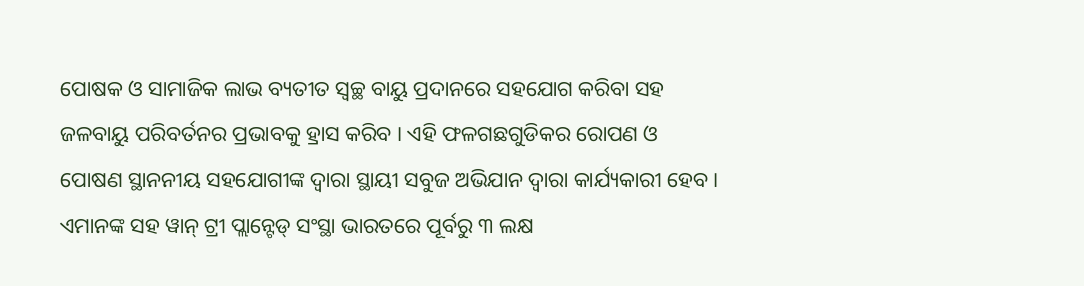ପୋଷକ ଓ ସାମାଜିକ ଲାଭ ବ୍ୟତୀତ ସ୍ୱଚ୍ଛ ବାୟୁ ପ୍ରଦାନରେ ସହଯୋଗ କରିବା ସହ ଜଳବାୟୁ ପରିବର୍ତନର ପ୍ରଭାବକୁ ହ୍ରାସ କରିବ । ଏହି ଫଳଗଛଗୁଡିକର ରୋପଣ ଓ ପୋଷଣ ସ୍ଥାନନୀୟ ସହଯୋଗୀଙ୍କ ଦ୍ୱାରା ସ୍ଥାୟୀ ସବୁଜ ଅଭିଯାନ ଦ୍ୱାରା କାର୍ଯ୍ୟକାରୀ ହେବ । ଏମାନଙ୍କ ସହ ୱାନ୍ ଟ୍ରୀ ପ୍ଲାନ୍ଟେଡ୍ ସଂସ୍ଥା ଭାରତରେ ପୂର୍ବରୁ ୩ ଲକ୍ଷ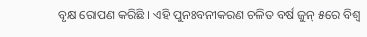ବୃକ୍ଷ ରୋପଣ କରିଛି । ଏହି ପୁନଃବନୀକରଣ ଚଳିତ ବର୍ଷ ଜୁନ୍ ୫ରେ ବିଶ୍ୱ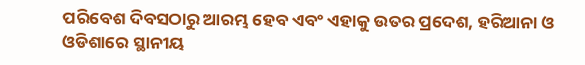ପରିବେଶ ଦିବସଠାରୁ ଆରମ୍ଭ ହେବ ଏବଂ ଏହାକୁ ଉତର ପ୍ରଦେଶ, ହରିଆନା ଓ ଓଡିଶାରେ ସ୍ଥାନୀୟ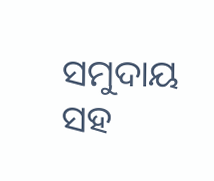ସମୁଦାୟ ସହ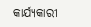କାର୍ଯ୍ୟକାରୀ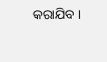କରାଯିବ ।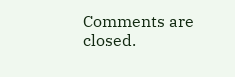Comments are closed.